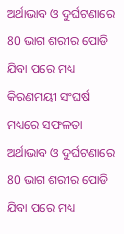ଅର୍ଥାଭାବ ଓ ଦୁର୍ଘଟଣାରେ 80 ଭାଗ ଶରୀର ପୋଡି ଯିବା ପରେ ମଧ୍ୟ କିରଣମୟୀ ସଂଘର୍ଷ ମଧ୍ୟରେ ସଫଳତା
ଅର୍ଥାଭାବ ଓ ଦୁର୍ଘଟଣାରେ 80 ଭାଗ ଶରୀର ପୋଡି ଯିବା ପରେ ମଧ୍ୟ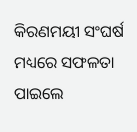କିରଣମୟୀ ସଂଘର୍ଷ ମଧ୍ୟରେ ସଫଳତା ପାଇଲେ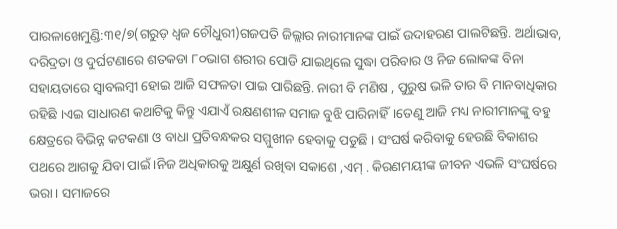ପାରଳାଖେମୁଣ୍ଡି:୩୧/୭(ଗରୁଡ଼ ଧ୍ଵଜ ଚୌଧୁରୀ)ଗଜପତି ଜିଲ୍ଲାର ନାରୀମାନଙ୍କ ପାଇଁ ଉଦାହରଣ ପାଲଟିଛନ୍ତି. ଅର୍ଥାଭାବ, ଦରିଦ୍ରତା ଓ ଦୁର୍ଘଟଣାରେ ଶତକଡା ୮୦ଭାଗ ଶରୀର ପୋଡି ଯାଇଥିଲେ ସୁଦ୍ଧା ପରିବାର ଓ ନିଜ ଲୋକଙ୍କ ବିନା ସହାୟତାରେ ସ୍ୱାବଲମ୍ବୀ ହୋଇ ଆଜି ସଫଳତା ପାଇ ପାରିଛନ୍ତି. ନାରୀ ବି ମଣିଷ , ପୁରୁଷ ଭଳି ତାର ବି ମାନବାଧିକାର ରହିଛି ।ଏଇ ସାଧାରଣ କଥାଟିକୁ କିନ୍ତୁ ଏଯାଏଁ ରକ୍ଷଣଶୀଳ ସମାଜ ବୁଝି ପାରିନାହିଁ।ତେଣୁ ଆଜି ମଧ୍ୟ ନାରୀମାନଙ୍କୁ ବହୁ କ୍ଷେତ୍ରରେ ବିଭିନ୍ନ କଟକଣା ଓ ବାଧା ପ୍ରତିବନ୍ଧକର ସମ୍ମୁଖୀନ ହେବାକୁ ପଡୁଛି । ସଂଘର୍ଷ କରିବାକୁ ହେଉଛି ବିକାଶର ପଥରେ ଆଗକୁ ଯିବା ପାଇଁ ।ନିଜ ଅଧିକାରକୁ ଅକ୍ଷୁର୍ଣ ରଖିବା ସକାଶେ ,ଏମ୍ . କିରଣମୟୀଙ୍କ ଜୀବନ ଏଭଳି ସଂଘର୍ଷରେ ଭରା । ସମାଜରେ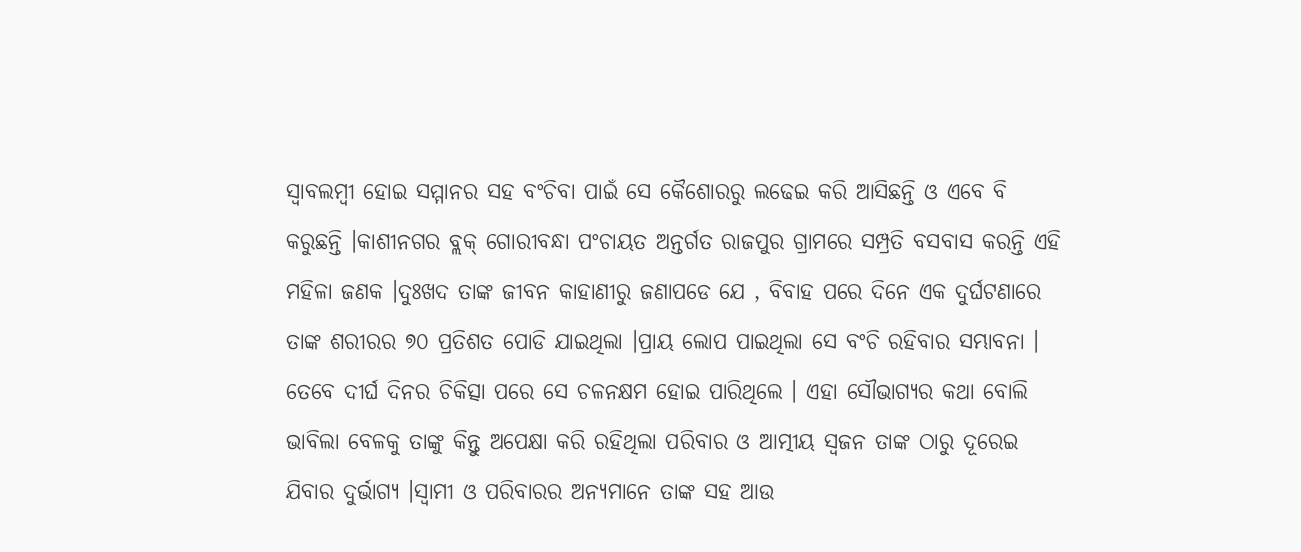ସ୍ୱାବଲମ୍ବୀ ହୋଇ ସମ୍ମାନର ସହ ବଂଚିବା ପାଇଁ ସେ କୈଶୋରରୁ ଲଢେଇ କରି ଆସିଛନ୍ତି ଓ ଏବେ ବି କରୁଛନ୍ତି ।କାଶୀନଗର ବ୍ଲକ୍ ଗୋରୀବନ୍ଧା ପଂଚାୟତ ଅନ୍ତର୍ଗତ ରାଜପୁର ଗ୍ରାମରେ ସମ୍ପ୍ରତି ବସବାସ କରନ୍ତି ଏହି ମହିଳା ଜଣକ ।ଦୁଃଖଦ ତାଙ୍କ ଜୀବନ କାହାଣୀରୁ ଜଣାପଡେ ଯେ , ବିବାହ ପରେ ଦିନେ ଏକ ଦୁର୍ଘଟଣାରେ ତାଙ୍କ ଶରୀରର ୭୦ ପ୍ରତିଶତ ପୋଡି ଯାଇଥିଲା ।ପ୍ରାୟ ଲୋପ ପାଇଥିଲା ସେ ବଂଚି ରହିବାର ସମ୍ଭାବନା । ତେବେ ଦୀର୍ଘ ଦିନର ଚିକିତ୍ସା ପରେ ସେ ଚଳନକ୍ଷମ ହୋଇ ପାରିଥିଲେ । ଏହା ସୌଭାଗ୍ୟର କଥା ବୋଲି ଭାବିଲା ବେଳକୁ ତାଙ୍କୁ କିନ୍ତୁ ଅପେକ୍ଷା କରି ରହିଥିଲା ପରିବାର ଓ ଆତ୍ମୀୟ ସ୍ୱଜନ ତାଙ୍କ ଠାରୁ ଦୂରେଇ ଯିବାର ଦୁର୍ଭାଗ୍ୟ ।ସ୍ୱାମୀ ଓ ପରିବାରର ଅନ୍ୟମାନେ ତାଙ୍କ ସହ ଆଉ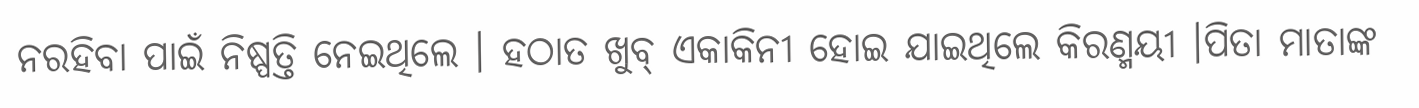ନରହିବା ପାଇଁ ନିଷ୍ପତ୍ତି ନେଇଥିଲେ । ହଠାତ ଖୁବ୍ ଏକାକିନୀ ହୋଇ ଯାଇଥିଲେ କିରଣ୍ମୟୀ ।ପିତା ମାତାଙ୍କ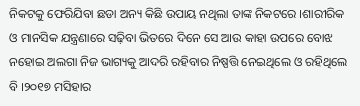ନିକଟକୁ ଫେରିଯିବା ଛଡା ଅନ୍ୟ କିଛି ଉପାୟ ନଥିଲା ତାଙ୍କ ନିକଟରେ ।ଶାରୀରିକ ଓ ମାନସିକ ଯନ୍ତ୍ରଣାରେ ସଢ଼ିବା ଭିତରେ ଦିନେ ସେ ଆଉ କାହା ଉପରେ ବୋଝ ନହୋଇ ଅଲଗା ନିଜ ଭାଗ୍ୟକୁ ଆଦରି ରହିବାର ନିଷ୍ପତ୍ତି ନେଇଥିଲେ ଓ ରହିଥିଲେ ବି ।୨୦୧୭ ମସିହାର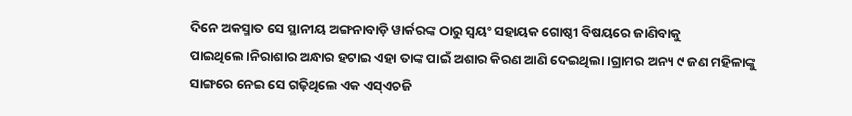ଦିନେ ଅକସ୍ମାତ ସେ ସ୍ଥାନୀୟ ଅଙ୍ଗନାବାଡ଼ି ୱାର୍କରଙ୍କ ଠାରୁ ସ୍ୱୟଂ ସହାୟକ ଗୋଷ୍ଠୀ ବିଷୟରେ ଜାଣିବାକୁ ପାଇଥିଲେ।ନିରାଶାର ଅନ୍ଧାର ହଟାଇ ଏହା ତାଙ୍କ ପାଇଁ ଅଶାର କିରଣ ଆଣି ଦେଇଥିଲା।ଗ୍ରାମର ଅନ୍ୟ ୯ ଜଣ ମହିଳାଙ୍କୁ ସାଙ୍ଗରେ ନେଇ ସେ ଗଢ଼ିଥିଲେ ଏକ ଏସ୍ଏଚଜି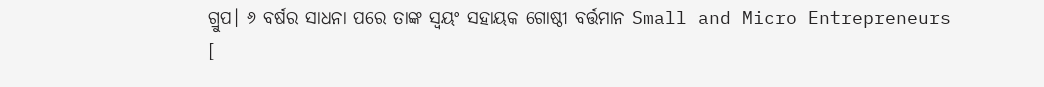ଗ୍ରୁପ। ୬ ବର୍ଷର ସାଧନା ପରେ ତାଙ୍କ ସ୍ୱୟଂ ସହାୟକ ଗୋଷ୍ଠୀ ବର୍ତ୍ତମାନ Small and Micro Entrepreneurs [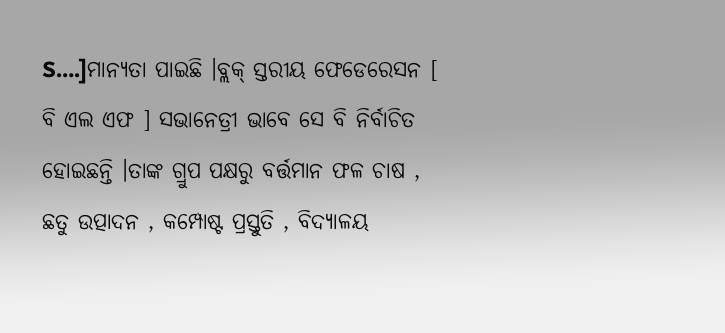S….]ମାନ୍ୟତା ପାଇଛି ।ବ୍ଲକ୍ ସ୍ତରୀୟ ଫେଡେରେସନ [ ବି ଏଲ ଏଫ ] ସଭାନେତ୍ରୀ ଭାବେ ସେ ବି ନିର୍ବାଚିତ ହୋଇଛନ୍ତି ।ତାଙ୍କ ଗ୍ରୁପ ପକ୍ଷରୁ ବର୍ତ୍ତମାନ ଫଳ ଚାଷ , ଛତୁ ଉତ୍ପାଦନ , କମ୍ପୋଷ୍ଟ ପ୍ରସ୍ତୁତି , ବିଦ୍ୟାଳୟ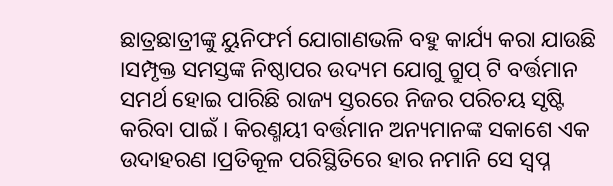ଛାତ୍ରଛାତ୍ରୀଙ୍କୁ ୟୁନିଫର୍ମ ଯୋଗାଣଭଳି ବହୁ କାର୍ଯ୍ୟ କରା ଯାଉଛି ।ସମ୍ପୃକ୍ତ ସମସ୍ତଙ୍କ ନିଷ୍ଠାପର ଉଦ୍ୟମ ଯୋଗୁ ଗ୍ରୁପ୍ ଟି ବର୍ତ୍ତମାନ ସମର୍ଥ ହୋଇ ପାରିଛି ରାଜ୍ୟ ସ୍ତରରେ ନିଜର ପରିଚୟ ସୃଷ୍ଟି କରିବା ପାଇଁ । କିରଣ୍ମୟୀ ବର୍ତ୍ତମାନ ଅନ୍ୟମାନଙ୍କ ସକାଶେ ଏକ ଉଦାହରଣ ।ପ୍ରତିକୂଳ ପରିସ୍ଥିତିରେ ହାର ନମାନି ସେ ସ୍ଵପ୍ନ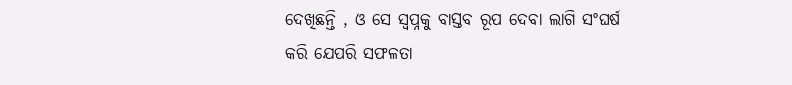ଦେଖିଛନ୍ତି , ଓ ସେ ସ୍ୱପ୍ନକୁ ବାସ୍ତବ ରୂପ ଦେବା ଲାଗି ସଂଘର୍ଷ କରି ଯେପରି ସଫଳତା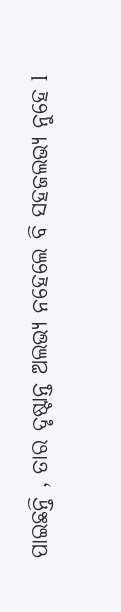ପାଇଛନ୍ତି , ତାର ଦୃଷ୍ଟାନ୍ତ ଅଲଭ୍ୟ ନହେଲେ ବି ସହଜଲଭ୍ୟ ନୁହେ l